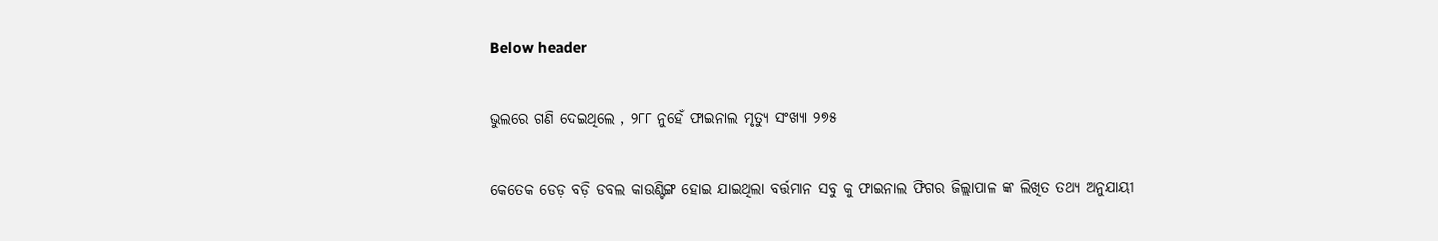Below header

ଭୁଲରେ ଗଣି ଦେଇଥିଲେ , ୨୮୮ ନୁହେଁ ଫାଇନାଲ ମୃତ୍ୟୁ ସଂଖ୍ୟା ୨୭୫

କେତେକ ଡେଡ଼ ବଡ଼ି ଡବଲ କାଉଣ୍ଟିଙ୍ଗ ହୋଇ ଯାଇଥିଲା ବର୍ତ୍ତମାନ ସବୁ କୁ ଫାଇନାଲ ଫିଗର ଜିଲ୍ଲାପାଳ ଙ୍କ ଲିଖିତ ତଥ୍ୟ ଅନୁଯାୟୀ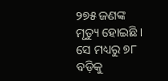୨୭୫ ଜଣଙ୍କ ମୃତ୍ୟୁ ହୋଇଛି । ସେ ମଧ୍ୟରୁ ୭୮ ବଡ଼ିକୁ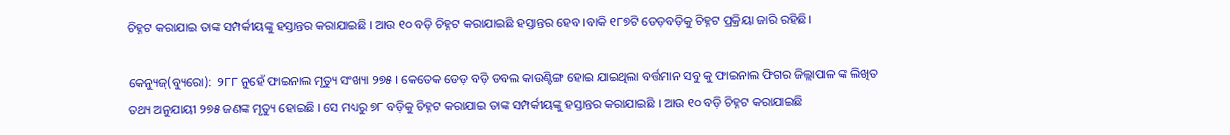ଚିହ୍ନଟ କରାଯାଇ ତାଙ୍କ ସମ୍ପର୍କୀୟଙ୍କୁ ହସ୍ତାନ୍ତର କରାଯାଇଛି । ଆଉ ୧୦ ବଡ଼ି ଚିହ୍ନଟ କରାଯାଇଛି ହସ୍ତାନ୍ତର ହେବ ।ବାକି ୧୮୭ଟି ଡେଡ଼ବଡ଼ିକୁ ଚିହ୍ନଟ ପ୍ରକ୍ରିୟା ଜାରି ରହିଛି।

କେନ୍ୟୁଜ୍(ବ୍ୟୁରୋ):  ୨୮୮ ନୁହେଁ ଫାଇନାଲ ମୃତ୍ୟୁ ସଂଖ୍ୟା ୨୭୫ । କେତେକ ଡେଡ଼ ବଡ଼ି ଡବଲ କାଉଣ୍ଟିଙ୍ଗ ହୋଇ ଯାଇଥିଲା ବର୍ତ୍ତମାନ ସବୁ କୁ ଫାଇନାଲ ଫିଗର ଜିଲ୍ଲାପାଳ ଙ୍କ ଲିଖିତ ତଥ୍ୟ ଅନୁଯାୟୀ ୨୭୫ ଜଣଙ୍କ ମୃତ୍ୟୁ ହୋଇଛି । ସେ ମଧ୍ୟରୁ ୭୮ ବଡ଼ିକୁ ଚିହ୍ନଟ କରାଯାଇ ତାଙ୍କ ସମ୍ପର୍କୀୟଙ୍କୁ ହସ୍ତାନ୍ତର କରାଯାଇଛି । ଆଉ ୧୦ ବଡ଼ି ଚିହ୍ନଟ କରାଯାଇଛି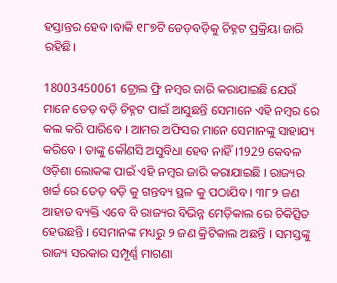ହସ୍ତାନ୍ତର ହେବ ।ବାକି ୧୮୭ଟି ଡେଡ଼ବଡ଼ିକୁ ଚିହ୍ନଟ ପ୍ରକ୍ରିୟା ଜାରି ରହିଛି।

18003450061 ଟ୍ରୋଲ ଫ୍ରି ନମ୍ବର ଜାରି କରାଯାଇଛି ଯେଉଁ ମାନେ ଡେଡ଼ ବଡ଼ି ଚିହ୍ନଟ ପାଇଁ ଆସୁଛନ୍ତି ସେମାନେ ଏହି ନମ୍ବର ରେ କଲ କରି ପାରିବେ । ଆମର ଅଫିସର ମାନେ ସେମାନଙ୍କୁ ସାହାଯ୍ୟ କରିବେ । ତାଙ୍କୁ କୌଣସି ଅସୁବିଧା ହେବ ନାହିଁ ।1929 କେବଳ ଓଡ଼ିଶା ଲୋକଙ୍କ ପାଇଁ ଏହି ନମ୍ବର ଜାରି କରାଯାଇଛି । ରାଜ୍ୟର ଖର୍ଚ୍ଚ ରେ ଡେଡ଼ ବଡ଼ି କୁ ଗନ୍ତବ୍ୟ ସ୍ଥଳ କୁ ପଠାଯିବ । ୩୮୨ ଜଣ ଆହାତ ବ୍ୟକ୍ତି ଏବେ ବି ରାଜ୍ୟର ବିଭିନ୍ନ ମେଡ଼ିକାଲ ରେ ଚିକିତ୍ସିତ ହେଉଛନ୍ତି । ସେମାନଙ୍କ ମଧ୍ୟରୁ ୨ ଜଣ କ୍ରିଟିକାଲ ଅଛନ୍ତି । ସମସ୍ତଙ୍କୁ ରାଜ୍ୟ ସରକାର ସମ୍ପୂର୍ଣ୍ଣ ମାଗଣା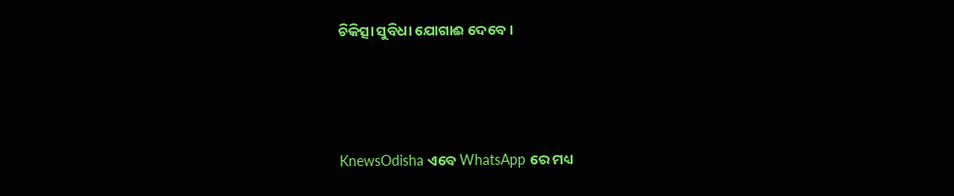ଚିକିତ୍ସା ସୁବିଧା ଯୋଗାଈ ଦେବେ ।




KnewsOdisha ଏବେ WhatsApp ରେ ମଧ୍ୟ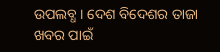ଉପଲବ୍ଧ । ଦେଶ ବିଦେଶର ତାଜା ଖବର ପାଇଁ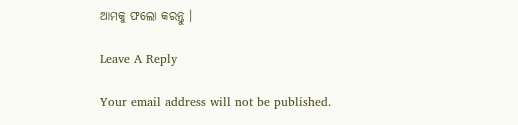ଆମକୁ ଫଲୋ କରନ୍ତୁ ।

Leave A Reply

Your email address will not be published.